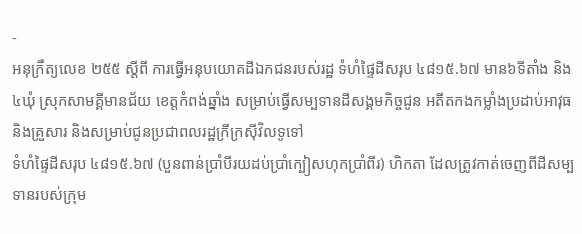-
អនុក្រឹត្យលេខ ២៥៥ ស្តីពី ការធ្វើអនុបយោគដីឯកជនរបស់រដ្ឋ ទំហំផ្ទៃដីសរុប ៤៨១៥.៦៧ មាន៦ទីតាំង និង៤ឃុំ ស្រុកសាមគ្គីមានជ័យ ខេត្តកំពង់ឆ្នាំង សម្រាប់ធ្វើសម្បទានដីសង្គមកិច្ចជូន អតីតកងកម្លាំងប្រដាប់អាវុធ និងគ្រួសារ និងសម្រាប់ជូនប្រជាពលរដ្ឋក្រីក្រស៊ីវិលទូទៅ
ទំហំផ្ទៃដីសរុប ៤៨១៥.៦៧ (បួនពាន់ប្រាំបីរយដប់ប្រាំក្បៀសហុកប្រាំពីរ) ហិកតា ដែលត្រូវកាត់ចេញពីដីសម្បទានរបស់ក្រុម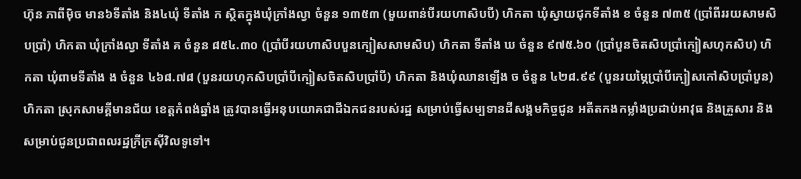ហ៊ុន ភាពីម៉ិច មាន៦ទីតាំង និង៤ឃុំ ទីតាំង ក ស្ថិតក្នុងឃុំក្រាំងល្វា ចំនួន ១៣៥៣ (មួយពាន់បីរយហាសិបបី) ហិកតា ឃុំស្វាយជុកទីតាំង ខ ចំនួន ៧៣៥ (ប្រាំពីររយសាមសិបប្រាំ) ហិកតា ឃុំក្រាំងល្វា ទីតាំង គ ចំនួន ៨៥៤.៣០ (ប្រាំបីរយហាសិបបួនក្បៀសសាមសិប) ហិកតា ទីតាំង ឃ ចំនួន ៩៧៥.៦០ (ប្រាំបួនចិតសិបប្រាំក្បៀសហុកសិប) ហិកតា ឃុំពាមទីតាំង ង ចំនួន ៤៦៨.៧៨ (បួនរយហុកសិបប្រាំបីក្បៀសចិតសិបប្រាំបី) ហិកតា និងឃុំឈានឡើង ច ចំនួន ៤២៨.៩៩ (បួនរយម្ភៃប្រាំបីក្បៀសកៅសិបប្រាំបួន) ហិកតា ស្រុកសាមគ្គីមានជ័យ ខេត្តកំពង់ឆ្នាំង ត្រូវបានធ្វើអនុបយោគជាដីឯកជនរបស់រដ្ឋ សម្រាប់ធ្វើសម្បទានដីសង្គមកិច្ចជូន អតីតកងកម្លាំងប្រដាប់អាវុធ និងគ្រួសារ និងសម្រាប់ជូនប្រជាពលរដ្ឋក្រីក្រស៊ីវិលទូទៅ។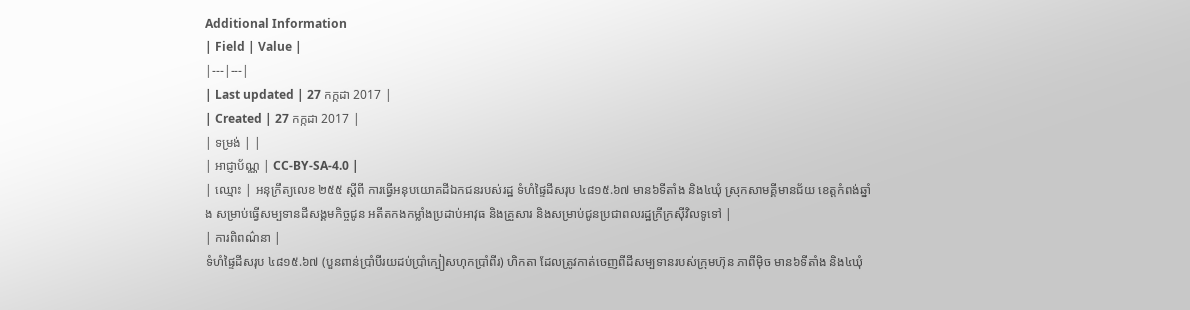Additional Information
| Field | Value |
|---|---|
| Last updated | 27 កក្កដា 2017 |
| Created | 27 កក្កដា 2017 |
| ទម្រង់ | |
| អាជ្ញាប័ណ្ណ | CC-BY-SA-4.0 |
| ឈ្មោះ | អនុក្រឹត្យលេខ ២៥៥ ស្តីពី ការធ្វើអនុបយោគដីឯកជនរបស់រដ្ឋ ទំហំផ្ទៃដីសរុប ៤៨១៥.៦៧ មាន៦ទីតាំង និង៤ឃុំ ស្រុកសាមគ្គីមានជ័យ ខេត្តកំពង់ឆ្នាំង សម្រាប់ធ្វើសម្បទានដីសង្គមកិច្ចជូន អតីតកងកម្លាំងប្រដាប់អាវុធ និងគ្រួសារ និងសម្រាប់ជូនប្រជាពលរដ្ឋក្រីក្រស៊ីវិលទូទៅ |
| ការពិពណ៌នា |
ទំហំផ្ទៃដីសរុប ៤៨១៥.៦៧ (បួនពាន់ប្រាំបីរយដប់ប្រាំក្បៀសហុកប្រាំពីរ) ហិកតា ដែលត្រូវកាត់ចេញពីដីសម្បទានរបស់ក្រុមហ៊ុន ភាពីម៉ិច មាន៦ទីតាំង និង៤ឃុំ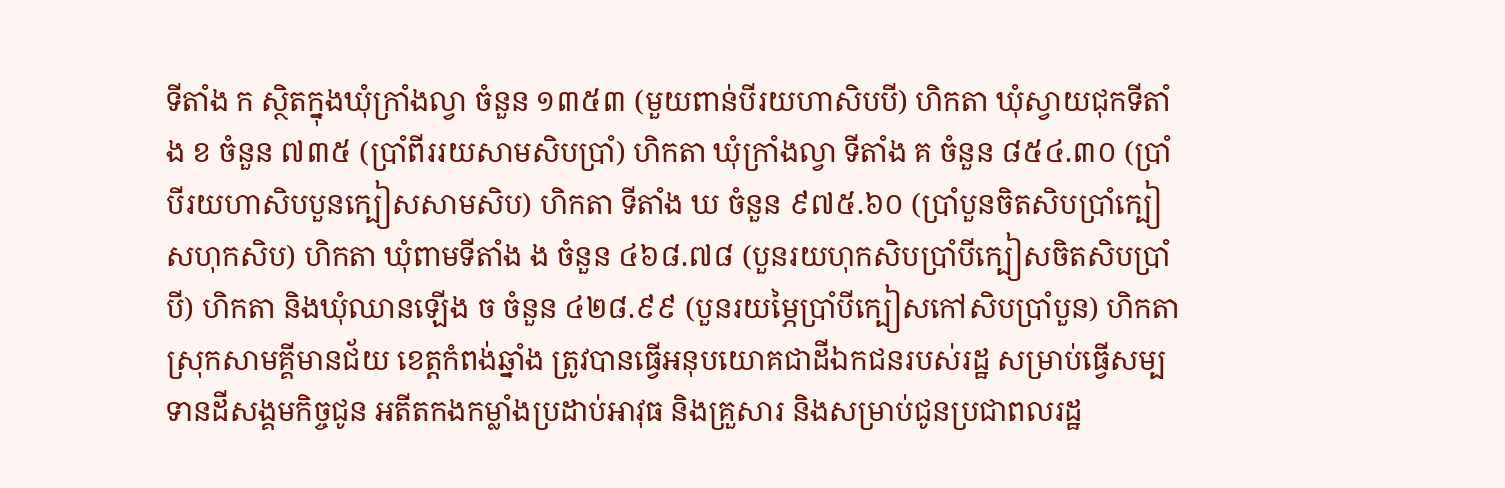ទីតាំង ក ស្ថិតក្នុងឃុំក្រាំងល្វា ចំនួន ១៣៥៣ (មួយពាន់បីរយហាសិបបី) ហិកតា ឃុំស្វាយជុកទីតាំង ខ ចំនួន ៧៣៥ (ប្រាំពីររយសាមសិបប្រាំ) ហិកតា ឃុំក្រាំងល្វា ទីតាំង គ ចំនួន ៨៥៤.៣០ (ប្រាំបីរយហាសិបបួនក្បៀសសាមសិប) ហិកតា ទីតាំង ឃ ចំនួន ៩៧៥.៦០ (ប្រាំបួនចិតសិបប្រាំក្បៀសហុកសិប) ហិកតា ឃុំពាមទីតាំង ង ចំនួន ៤៦៨.៧៨ (បួនរយហុកសិបប្រាំបីក្បៀសចិតសិបប្រាំបី) ហិកតា និងឃុំឈានឡើង ច ចំនួន ៤២៨.៩៩ (បួនរយម្ភៃប្រាំបីក្បៀសកៅសិបប្រាំបួន) ហិកតា ស្រុកសាមគ្គីមានជ័យ ខេត្តកំពង់ឆ្នាំង ត្រូវបានធ្វើអនុបយោគជាដីឯកជនរបស់រដ្ឋ សម្រាប់ធ្វើសម្បទានដីសង្គមកិច្ចជូន អតីតកងកម្លាំងប្រដាប់អាវុធ និងគ្រួសារ និងសម្រាប់ជូនប្រជាពលរដ្ឋ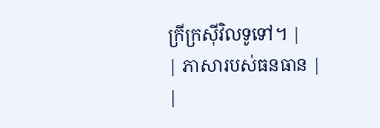ក្រីក្រស៊ីវិលទូទៅ។ |
| ភាសារបស់ធនធាន |
|